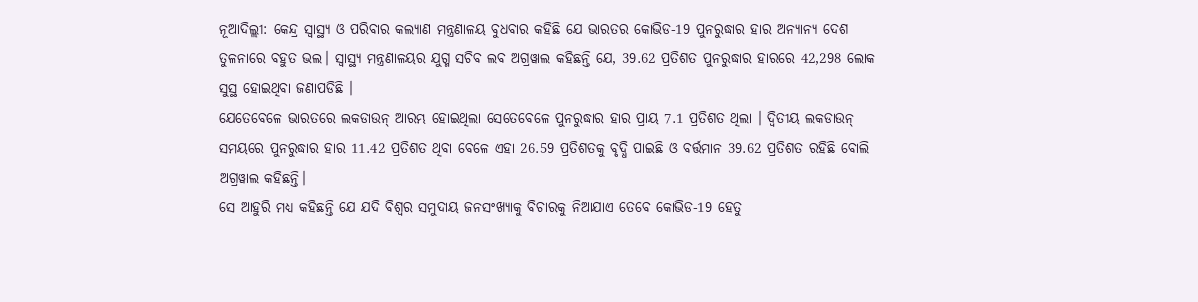ନୂଆଦିଲ୍ଲୀ: କେନ୍ଦ୍ର ସ୍ବାସ୍ଥ୍ୟ ଓ ପରିବାର କଲ୍ୟାଣ ମନ୍ତ୍ରଣାଳୟ ବୁଧବାର କହିଛି ଯେ ଭାରତର କୋଭିଡ-19 ପୁନରୁଦ୍ଧାର ହାର ଅନ୍ୟାନ୍ୟ ଦେଶ ତୁଳନାରେ ବହୁତ ଭଲ। ସ୍ବାସ୍ଥ୍ୟ ମନ୍ତ୍ରଣାଳୟର ଯୁଗ୍ମ ସଚିବ ଲବ ଅଗ୍ରୱାଲ କହିଛନ୍ତି ଯେ, 39.62 ପ୍ରତିଶତ ପୁନରୁଦ୍ଧାର ହାରରେ 42,298 ଲୋକ ସୁସ୍ଥ ହୋଇଥିବା ଜଣାପଡିଛି ।
ଯେତେବେଳେ ଭାରତରେ ଲକଡାଉନ୍ ଆରମ୍ଭ ହୋଇଥିଲା ସେତେବେଳେ ପୁନରୁଦ୍ଧାର ହାର ପ୍ରାୟ 7.1 ପ୍ରତିଶତ ଥିଲା । ଦ୍ବିତୀୟ ଲକଡାଉନ୍ ସମୟରେ ପୁନରୁଦ୍ଧାର ହାର 11.42 ପ୍ରତିଶତ ଥିବା ବେଳେ ଏହା 26.59 ପ୍ରତିଶତକୁ ବୃଦ୍ଧି ପାଇଛି ଓ ବର୍ତ୍ତମାନ 39.62 ପ୍ରତିଶତ ରହିଛି ବୋଲି ଅଗ୍ରୱାଲ କହିଛନ୍ତି।
ସେ ଆହୁରି ମଧ୍ୟ କହିଛନ୍ତି ଯେ ଯଦି ବିଶ୍ବର ସମୁଦାୟ ଜନସଂଖ୍ୟାକୁ ବିଚାରକୁ ନିଆଯାଏ ତେବେ କୋଭିଡ-19 ହେତୁ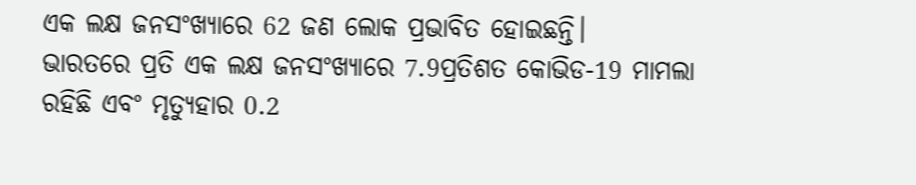ଏକ ଲକ୍ଷ ଜନସଂଖ୍ୟାରେ 62 ଜଣ ଲୋକ ପ୍ରଭାବିତ ହୋଇଛନ୍ତି।
ଭାରତରେ ପ୍ରତି ଏକ ଲକ୍ଷ ଜନସଂଖ୍ୟାରେ 7.9ପ୍ରତିଶତ କୋଭିଡ-19 ମାମଲା ରହିଛି ଏବଂ ମୃତ୍ୟୁହାର 0.2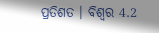ପ୍ରତିଶତ । ବିଶ୍ବର 4.2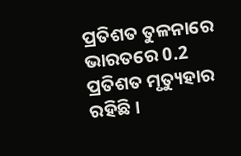ପ୍ରତିଶତ ତୁଳନାରେ ଭାରତରେ 0.2 ପ୍ରତିଶତ ମୃତ୍ୟୁହାର ରହିଛି।